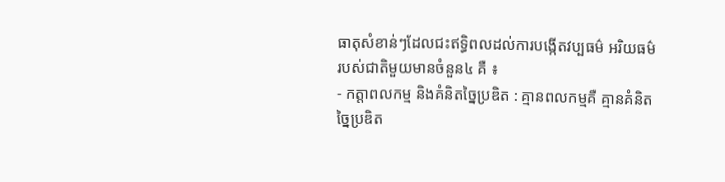ធាតុសំខាន់ៗដែលជះឥទ្ធិពលដល់ការបង្កើតវប្បធម៌ អរិយធម៌របស់ជាតិមួយមានចំនួន៤ គឺ ៖
- កត្តាពលកម្ម និងគំនិតច្នៃប្រឌិត : គ្មានពលកម្មគឺ គ្មានគំនិតច្នៃប្រឌិត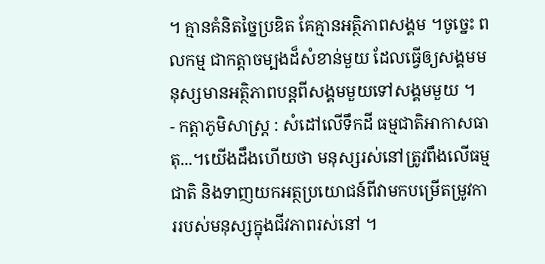។ គ្មានគំនិតច្នៃប្រឌិត គែគ្មានអត្ថិភាពសង្គម ។ចូច្នេះ ពលកម្ម ជាកត្តាចម្បងដ៏សំខាន់មួយ ដែលធ្វើឲ្យសង្គមមនុស្សមានអត្ថិភាពបន្តពីសង្គមមួយទៅសង្គមមួយ ។
- កត្តាភូមិសាស្រ្ត : សំដៅលើទឹកដី ធម្មជាតិអាកាសធាតុ...។យើងដឹងហើយថា មនុស្សរស់នៅត្រូវពឹងលើធម្មជាតិ និងទាញយកអត្ថប្រយោជន៍ពីវាមកបម្រើតម្រូវការរបស់មនុស្សក្នុងជីវភាពរស់នៅ ។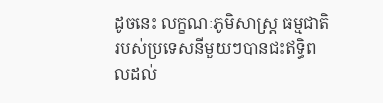ដូចនេះ លក្ខណៈភូមិសាស្រ្ត ធម្មជាតិរបស់ប្រទេសនីមួយៗបានជះឥទ្ធិពលដល់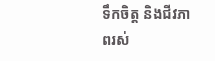ទឹកចិត្ត និងជីវភាពរស់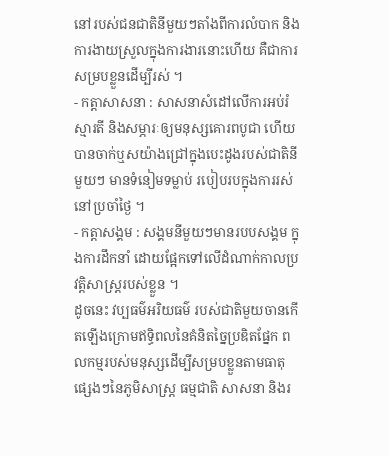នៅរបស់ជនជាតិនីមួយៗតាំងពីការលំបាក និងការងាយស្រួលក្នុងការងារនោះហើយ គឺជាការសម្របខ្លួនដើម្បីរស់ ។
- កត្តាសាសនា : សាសនាសំដៅលើការអប់រំ ស្មារតី និងសម្ភារៈឲ្យមនុស្សគោរពបូជា ហើយបានចាក់ឬសយ៉ាងជ្រៅក្នុងបេះដូងរបស់ជាតិនីមួយៗ មានទំនៀមទម្លាប់ របៀបរបក្នុងការរស់នៅប្រចាំថ្ងៃ ។
- កត្តាសង្គម : សង្គមនីមួយៗមានរបបសង្គម ក្នុងការដឹកនាំ ដោយផ្អែកទៅលើដំណាក់កាលប្រវត្តិសាស្រ្តរបស់ខ្លួន ។
ដូចនេះ វប្បធម៌អរិយធម៌ របស់ជាតិមួយចានកើតឡើងក្រោមឥទ្ធិពលនៃគំនិតច្នៃប្រឌិតផ្នែក ពលកម្មរបស់មនុស្សដើម្បីសម្របខ្លួនតាមធាតុ ផ្សេងៗនៃភូមិសាស្រ្ត ធម្មជាតិ សាសនា និងរ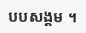បបសង្គម ។